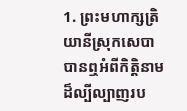1. ព្រះមហាក្សត្រិយានីស្រុកសេបាបានឮអំពីកិត្តិនាមដ៏ល្បីល្បាញរប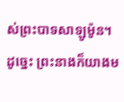ស់ព្រះបាទសាឡូម៉ូន។ ដូច្នេះ ព្រះនាងក៏យាងម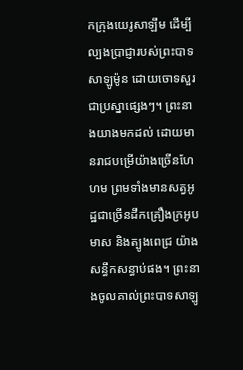កក្រុងយេរូសាឡឹម ដើម្បីល្បងប្រាជ្ញារបស់ព្រះបាទសាឡូម៉ូន ដោយចោទសួរជាប្រស្នាផ្សេងៗ។ ព្រះនាងយាងមកដល់ ដោយមានរាជបម្រើយ៉ាងច្រើនហែហម ព្រមទាំងមានសត្វអូដ្ឋជាច្រើនដឹកគ្រឿងក្រអូប មាស និងត្បូងពេជ្រ យ៉ាងសន្ធឹកសន្ធាប់ផង។ ព្រះនាងចូលគាល់ព្រះបាទសាឡូ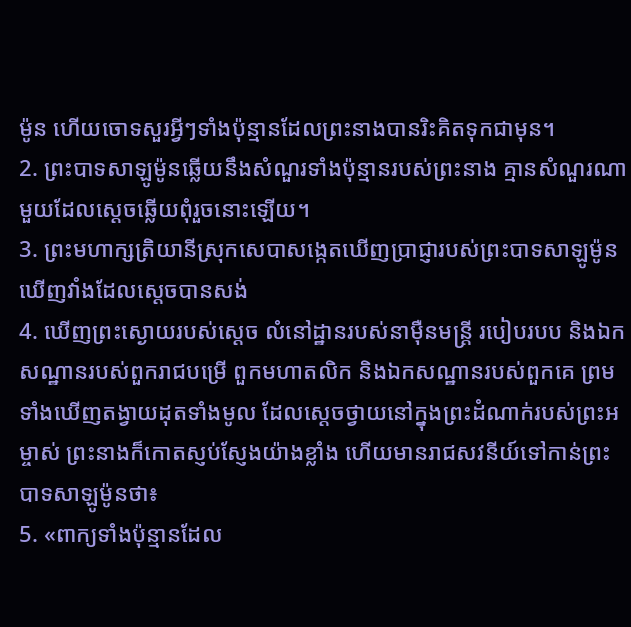ម៉ូន ហើយចោទសួរអ្វីៗទាំងប៉ុន្មានដែលព្រះនាងបានរិះគិតទុកជាមុន។
2. ព្រះបាទសាឡូម៉ូនឆ្លើយនឹងសំណួរទាំងប៉ុន្មានរបស់ព្រះនាង គ្មានសំណួរណាមួយដែលស្ដេចឆ្លើយពុំរួចនោះឡើយ។
3. ព្រះមហាក្សត្រិយានីស្រុកសេបាសង្កេតឃើញប្រាជ្ញារបស់ព្រះបាទសាឡូម៉ូន ឃើញវាំងដែលស្ដេចបានសង់
4. ឃើញព្រះស្ងោយរបស់ស្ដេច លំនៅដ្ឋានរបស់នាម៉ឺនមន្ត្រី របៀបរបប និងឯកសណ្ឋានរបស់ពួករាជបម្រើ ពួកមហាតលិក និងឯកសណ្ឋានរបស់ពួកគេ ព្រមទាំងឃើញតង្វាយដុតទាំងមូល ដែលស្ដេចថ្វាយនៅក្នុងព្រះដំណាក់របស់ព្រះអម្ចាស់ ព្រះនាងក៏កោតស្ញប់ស្ញែងយ៉ាងខ្លាំង ហើយមានរាជសវនីយ៍ទៅកាន់ព្រះបាទសាឡូម៉ូនថា៖
5. «ពាក្យទាំងប៉ុន្មានដែល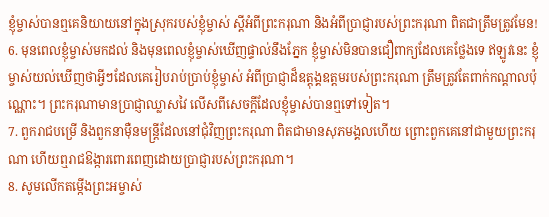ខ្ញុំម្ចាស់បានឮគេនិយាយនៅក្នុងស្រុករបស់ខ្ញុំម្ចាស់ ស្ដីអំពីព្រះករុណា និងអំពីប្រាជ្ញារបស់ព្រះករុណា ពិតជាត្រឹមត្រូវមែន!
6. មុនពេលខ្ញុំម្ចាស់មកដល់ និងមុនពេលខ្ញុំម្ចាស់ឃើញផ្ទាល់នឹងភ្នែក ខ្ញុំម្ចាស់មិនបានជឿពាក្យដែលគេថ្លែងទេ ឥឡូវនេះ ខ្ញុំម្ចាស់យល់ឃើញថាអ្វីៗដែលគេរៀបរាប់ប្រាប់ខ្ញុំម្ចាស់ អំពីប្រាជ្ញាដ៏ឧត្ដុង្គឧត្ដមរបស់ព្រះករុណា ត្រឹមត្រូវតែពាក់កណ្ដាលប៉ុណ្ណោះ។ ព្រះករុណាមានប្រាជ្ញាឈ្លាសវៃ លើសពីសេចក្ដីដែលខ្ញុំម្ចាស់បានឮទៅទៀត។
7. ពួករាជបម្រើ និងពួកនាម៉ឺនមន្ត្រីដែលនៅជុំវិញព្រះករុណា ពិតជាមានសុភមង្គលហើយ ព្រោះពួកគេនៅជាមួយព្រះករុណា ហើយឮរាជឱង្ការពោរពេញដោយប្រាជ្ញារបស់ព្រះករុណា។
8. សូមលើកតម្កើងព្រះអម្ចាស់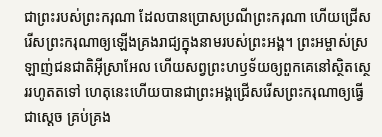ជាព្រះរបស់ព្រះករុណា ដែលបានប្រោសប្រណីព្រះករុណា ហើយជ្រើសរើសព្រះករុណាឲ្យឡើងគ្រងរាជ្យក្នុងនាមរបស់ព្រះអង្គ។ ព្រះអម្ចាស់ស្រឡាញ់ជនជាតិអ៊ីស្រាអែល ហើយសព្វព្រះហឫទ័យឲ្យពួកគេនៅស្ថិតស្ថេររហូតតទៅ ហេតុនេះហើយបានជាព្រះអង្គជ្រើសរើសព្រះករុណាឲ្យធ្វើជាស្ដេច គ្រប់គ្រង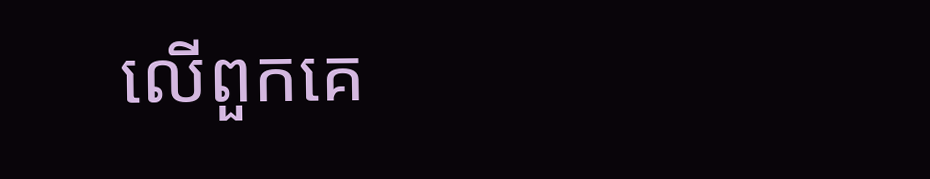លើពួកគេ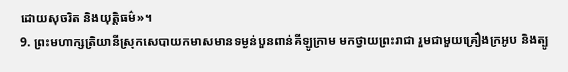ដោយសុចរិត និងយុត្តិធម៌»។
9. ព្រះមហាក្សត្រិយានីស្រុកសេបាយកមាសមានទម្ងន់បួនពាន់គីឡូក្រាម មកថ្វាយព្រះរាជា រួមជាមួយគ្រឿងក្រអូប និងត្បូ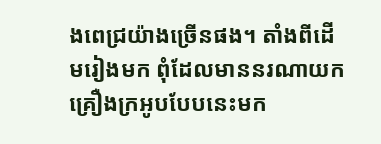ងពេជ្រយ៉ាងច្រើនផង។ តាំងពីដើមរៀងមក ពុំដែលមាននរណាយកគ្រឿងក្រអូបបែបនេះមក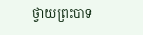ថ្វាយព្រះបាទ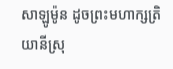សាឡូម៉ូន ដូចព្រះមហាក្សត្រិយានីស្រុ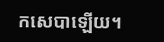កសេបាឡើយ។